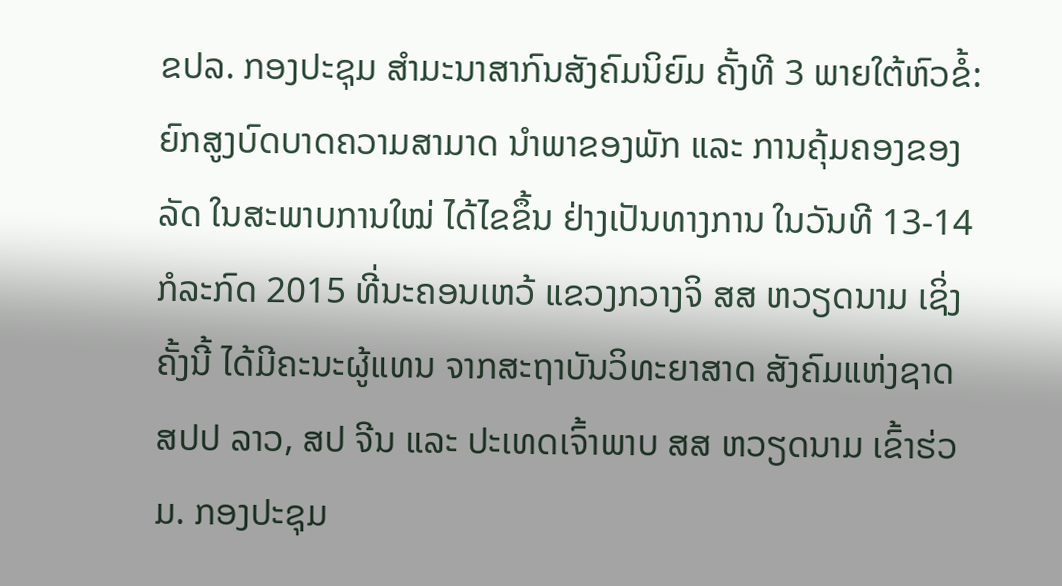ຂປລ. ກອງປະຊຸມ ສຳມະນາສາກົນສັງຄົມນິຍົມ ຄັ້ງທີ 3 ພາຍໃຕ້ຫົວຂໍ້: ຍົກສູງບົດບາດຄວາມສາມາດ ນຳພາຂອງພັກ ແລະ ການຄຸ້ມຄອງຂອງລັດ ໃນສະພາບການໃໝ່ ໄດ້ໄຂຂຶ້ນ ຢ່າງເປັນທາງການ ໃນວັນທີ 13-14 ກໍລະກົດ 2015 ທີ່ນະຄອນເຫວ້ ແຂວງກວາງຈິ ສສ ຫວຽດນາມ ເຊິ່ງຄັ້ງນີ້ ໄດ້ມີຄະນະຜູ້ແທນ ຈາກສະຖາບັນວິທະຍາສາດ ສັງຄົມແຫ່ງຊາດ ສປປ ລາວ, ສປ ຈີນ ແລະ ປະເທດເຈົ້າພາບ ສສ ຫວຽດນາມ ເຂົ້າຮ່ວມ. ກອງປະຊຸມ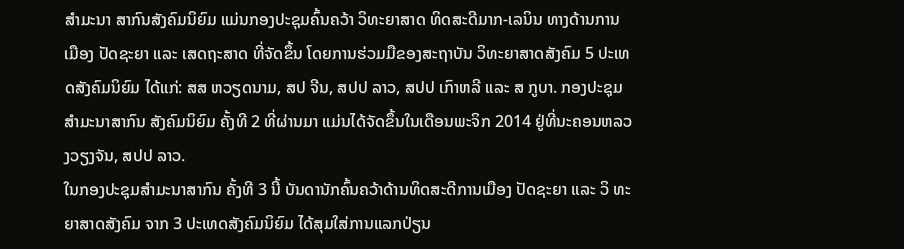ສຳມະນາ ສາກົນສັງຄົມນິຍົມ ແມ່ນກອງປະຊຸມຄົ້ນຄວ້າ ວິທະຍາສາດ ທິດສະດີມາກ-ເລນິນ ທາງດ້ານການເມືອງ ປັດຊະຍາ ແລະ ເສດຖະສາດ ທີ່ຈັດຂຶ້ນ ໂດຍການຮ່ວມມືຂອງສະຖາບັນ ວິທະຍາສາດສັງຄົມ 5 ປະເທດສັງຄົມນິຍົມ ໄດ້ແກ່: ສສ ຫວຽດນາມ, ສປ ຈີນ, ສປປ ລາວ, ສປປ ເກົາຫລີ ແລະ ສ ກູບາ. ກອງປະຊຸມສຳມະນາສາກົນ ສັງຄົມນິຍົມ ຄັ້ງທີ 2 ທີ່ຜ່ານມາ ແມ່ນໄດ້ຈັດຂຶ້ນໃນເດືອນພະຈິກ 2014 ຢູ່ທີ່ນະຄອນຫລວງວຽງຈັນ, ສປປ ລາວ.
ໃນກອງປະຊຸມສຳມະນາສາກົນ ຄັ້ງທີ 3 ນີ້ ບັນດານັກຄົ້ນຄວ້າດ້ານທິດສະດີການເມືອງ ປັດຊະຍາ ແລະ ວິ ທະຍາສາດສັງຄົມ ຈາກ 3 ປະເທດສັງຄົມນິຍົມ ໄດ້ສຸມໃສ່ການແລກປ່ຽນ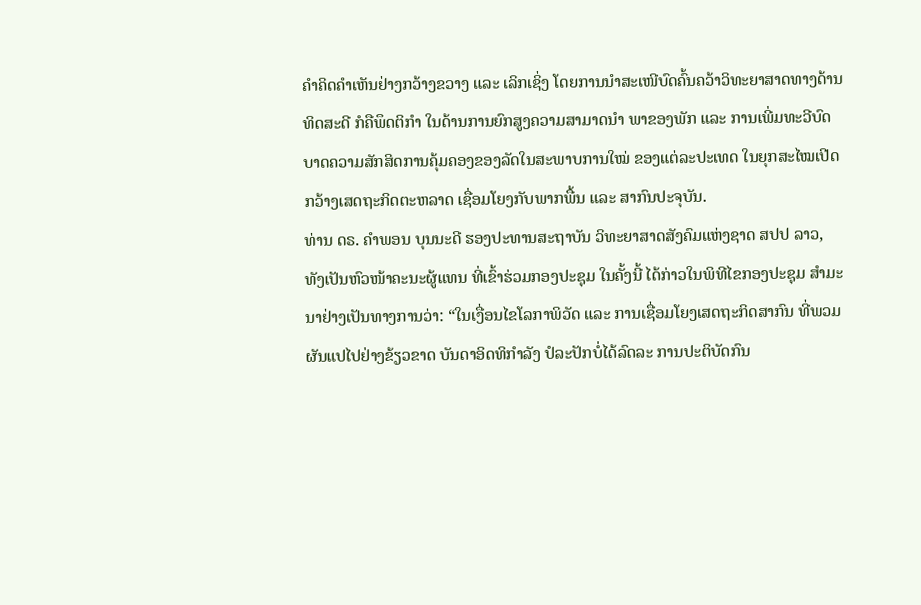ຄຳຄິດຄຳເຫັນຢ່າງກວ້າງຂວາງ ແລະ ເລິກເຊິ່ງ ໂດຍການນຳສະເໜີບົດຄົ້ນຄວ້າວິທະຍາສາດທາງດ້ານທິດສະດີ ກໍຄືພຶດຕິກຳ ໃນດ້ານການຍົກສູງຄວາມສາມາດນຳ ພາຂອງພັກ ແລະ ການເພີ່ມທະວີບົດບາດຄວາມສັກສິດການຄຸ້ມຄອງຂອງລັດໃນສະພາບການໃໝ່ ຂອງແຕ່ລະປະເທດ ໃນຍຸກສະໄໝເປີດກວ້າງເສດຖະກິດຕະຫລາດ ເຊື່ອມໂຍງກັບພາກພື້ນ ແລະ ສາກົນປະຈຸບັນ.
ທ່ານ ດຣ. ຄຳພອນ ບຸນນະດີ ຮອງປະທານສະຖາບັນ ວິທະຍາສາດສັງຄົມແຫ່ງຊາດ ສປປ ລາວ, ທັງເປັນຫົວໜ້າຄະນະຜູ້ແທນ ທີ່ເຂົ້າຮ່ວມກອງປະຊຸມ ໃນຄັ້ງນີ້ ໄດ້ກ່າວໃນພິທີໄຂກອງປະຊຸມ ສຳມະນາຢ່າງເປັນທາງການວ່າ: “ໃນເງື່ອນໄຂໂລກາພິວັດ ແລະ ການເຊື່ອມໂຍງເສດຖະກິດສາກົນ ທີ່ພວມຜັນແປໄປຢ່າງຂ້ຽວຂາດ ບັນດາອິດທິກຳລັງ ປໍລະປັກບໍ່ໄດ້ລົດລະ ການປະຕິບັດກົນ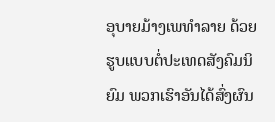ອຸບາຍມ້າງເພທຳລາຍ ດ້ວຍຮູບແບບຕໍ່ປະເທດສັງຄົມນິຍົມ ພວກເຮົາອັນໄດ້ສົ່ງຜົນ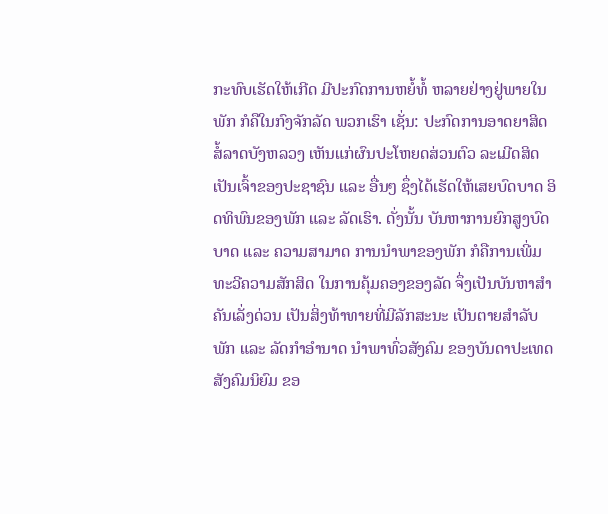ກະທົບເຮັດໃຫ້ເກີດ ມີປະກົດການຫຍໍ້ທໍ້ ຫລາຍຢ່າງຢູ່ພາຍໃນພັກ ກໍຄືໃນກົງຈັກລັດ ພວກເຮົາ ເຊັ່ນ: ປະກົດການອາດຍາສິດ ສໍ້ລາດບັງຫລວງ ເຫັນແກ່ຜົນປະໂຫຍດສ່ວນຕົວ ລະເມີດສິດເປັນເຈົ້າຂອງປະຊາຊົນ ແລະ ອື່ນໆ ຊຶ່ງໄດ້ເຮັດໃຫ້ເສຍບົດບາດ ອິດທິພົນຂອງພັກ ແລະ ລັດເຮົາ. ດັ່ງນັ້ນ ບັນຫາການຍົກສູງບົດບາດ ແລະ ຄວາມສາມາດ ການນຳພາຂອງພັກ ກໍຄືການເພີ່ມທະວີຄວາມສັກສິດ ໃນການຄຸ້ມຄອງຂອງລັດ ຈຶ່ງເປັນບັນຫາສຳຄັນເລັ່ງດ່ວນ ເປັນສິ່ງທ້າທາຍທີ່ມີລັກສະນະ ເປັນຕາຍສຳລັບພັກ ແລະ ລັດກຳອຳນາດ ນຳພາທົ່ວສັງຄົມ ຂອງບັນດາປະເທດສັງຄົມນິຍົມ ຂອ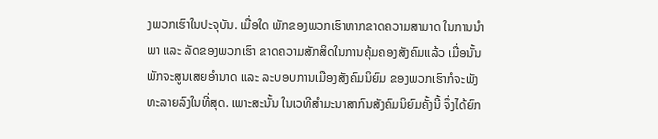ງພວກເຮົາໃນປະຈຸບັນ. ເມື່ອໃດ ພັກຂອງພວກເຮົາຫາກຂາດຄວາມສາມາດ ໃນການນຳພາ ແລະ ລັດຂອງພວກເຮົາ ຂາດຄວາມສັກສິດໃນການຄຸ້ມຄອງສັງຄົມແລ້ວ ເມື່ອນັ້ນ ພັກຈະສູນເສຍອຳນາດ ແລະ ລະບອບການເມືອງສັງຄົມນິຍົມ ຂອງພວກເຮົາກໍຈະພັງທະລາຍລົງໃນທີ່ສຸດ. ເພາະສະນັ້ນ ໃນເວທີສຳມະນາສາກົນສັງຄົມນິຍົມຄັ້ງນີ້ ຈຶ່ງໄດ້ຍົກ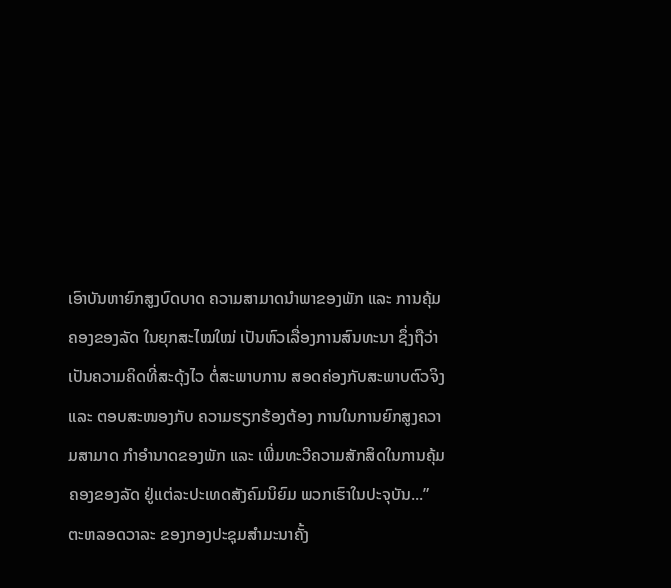ເອົາບັນຫາຍົກສູງບົດບາດ ຄວາມສາມາດນຳພາຂອງພັກ ແລະ ການຄຸ້ມຄອງຂອງລັດ ໃນຍຸກສະໄໝໃໝ່ ເປັນຫົວເລື່ອງການສົນທະນາ ຊຶ່ງຖືວ່າເປັນຄວາມຄິດທີ່ສະດຸ້ງໄວ ຕໍ່ສະພາບການ ສອດຄ່ອງກັບສະພາບຕົວຈິງ ແລະ ຕອບສະໜອງກັບ ຄວາມຮຽກຮ້ອງຕ້ອງ ການໃນການຍົກສູງຄວາມສາມາດ ກຳອຳນາດຂອງພັກ ແລະ ເພີ່ມທະວີຄວາມສັກສິດໃນການຄຸ້ມຄອງຂອງລັດ ຢູ່ແຕ່ລະປະເທດສັງຄົມນິຍົມ ພວກເຮົາໃນປະຈຸບັນ...”
ຕະຫລອດວາລະ ຂອງກອງປະຊຸມສຳມະນາຄັ້ງ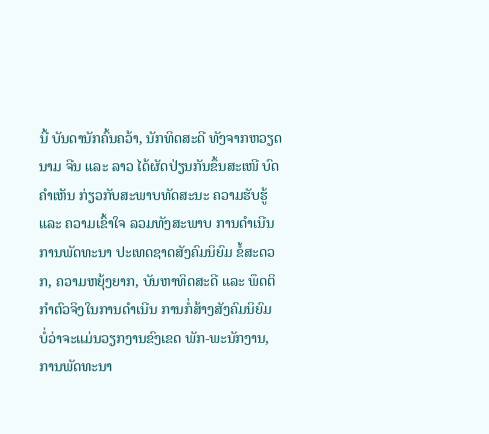ນີ້ ບັນດານັກຄົ້ນຄວ້າ, ນັກທິດສະດີ ທັງຈາກຫວຽດນາມ ຈີນ ແລະ ລາວ ໄດ້ຜັດປ່ຽນກັນຂຶ້ນສະເໜີ ບົດຄຳເຫັນ ກ່ຽວກັບສະພາບທັດສະນະ ຄວາມຮັບຮູ້ ແລະ ຄວາມເຂົ້າໃຈ ລວມທັງສະພາບ ການດຳເນີນການພັດທະນາ ປະເທດຊາດສັງຄົມນິຍົມ ຂໍ້ສະດວກ, ຄວາມຫຍຸ້ງຍາກ, ບັນຫາທິດສະດີ ແລະ ພຶດຕິກຳຕົວຈິງໃນການດຳເນີນ ການກໍ່ສ້າງສັງຄົມນິຍົມ ບໍ່ວ່າຈະແມ່ນວຽກງານຂົງເຂດ ພັກ-ພະນັກງານ, ການພັດທະນາ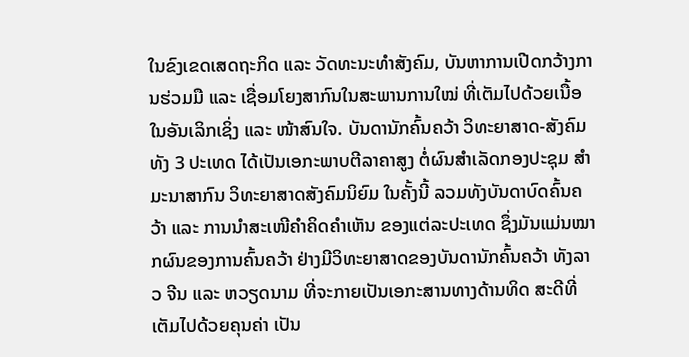ໃນຂົງເຂດເສດຖະກິດ ແລະ ວັດທະນະທຳສັງຄົມ, ບັນຫາການເປີດກວ້າງການຮ່ວມມື ແລະ ເຊື່ອມໂຍງສາກົນໃນສະພານການໃໝ່ ທີ່ເຕັມໄປດ້ວຍເນື້ອໃນອັນເລິກເຊິ່ງ ແລະ ໜ້າສົນໃຈ. ບັນດານັກຄົ້ນຄວ້າ ວິທະຍາສາດ-ສັງຄົມ ທັງ 3 ປະເທດ ໄດ້ເປັນເອກະພາບຕີລາຄາສູງ ຕໍ່ຜົນສຳເລັດກອງປະຊຸມ ສຳມະນາສາກົນ ວິທະຍາສາດສັງຄົມນິຍົມ ໃນຄັ້ງນີ້ ລວມທັງບັນດາບົດຄົ້ນຄວ້າ ແລະ ການນຳສະເໜີຄຳຄິດຄຳເຫັນ ຂອງແຕ່ລະປະເທດ ຊຶ່ງມັນແມ່ນໝາກຜົນຂອງການຄົ້ນຄວ້າ ຢ່າງມີວິທະຍາສາດຂອງບັນດານັກຄົ້ນຄວ້າ ທັງລາວ ຈີນ ແລະ ຫວຽດນາມ ທີ່ຈະກາຍເປັນເອກະສານທາງດ້ານທິດ ສະດີທີ່ເຕັມໄປດ້ວຍຄຸນຄ່າ ເປັນ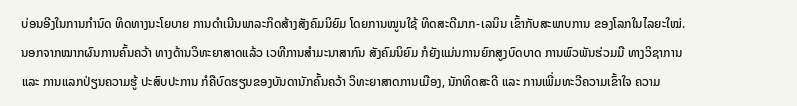ບ່ອນອີງໃນການກຳນົດ ທິດທາງນະໂຍບາຍ ການດຳເນີນພາລະກິດສ້າງສັງຄົມນິຍົມ ໂດຍການໝູນໃຊ້ ທິດສະດີມາກ-ເລນິນ ເຂົ້າກັບສະພາບການ ຂອງໂລກໃນໄລຍະໃໝ່. ນອກຈາກໝາກຜົນການຄົ້ນຄວ້າ ທາງດ້ານວິທະຍາສາດແລ້ວ ເວທີການສຳມະນາສາກົນ ສັງຄົມນິຍົມ ກໍຍັງແມ່ນການຍົກສູງບົດບາດ ການພົວພັນຮ່ວມມື ທາງວິຊາການ ແລະ ການແລກປ່ຽນຄວາມຮູ້ ປະສົບປະການ ກໍຄືບົດຮຽນຂອງບັນດານັກຄົ້ນຄວ້າ ວິທະຍາສາດການເມືອງ, ນັກທິດສະດີ ແລະ ການເພີ່ມທະວີຄວາມເຂົ້າໃຈ ຄວາມ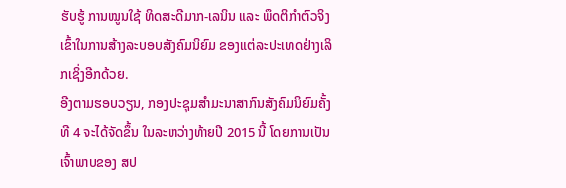ຮັບຮູ້ ການໝູນໃຊ້ ທິດສະດີມາກ-ເລນິນ ແລະ ພຶດຕິກຳຕົວຈິງ ເຂົ້າໃນການສ້າງລະບອບສັງຄົມນິຍົມ ຂອງແຕ່ລະປະເທດຢ່າງເລິກເຊິ່ງອີກດ້ວຍ.
ອີງຕາມຮອບວຽນ, ກອງປະຊຸມສຳມະນາສາກົນສັງຄົມນິຍົມຄັ້ງທີ 4 ຈະໄດ້ຈັດຂຶ້ນ ໃນລະຫວ່າງທ້າຍປີ 2015 ນີ້ ໂດຍການເປັນເຈົ້າພາບຂອງ ສປ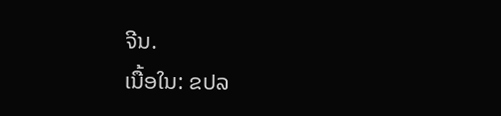ຈີນ.
ເນື້ອໃນ: ຂປລ